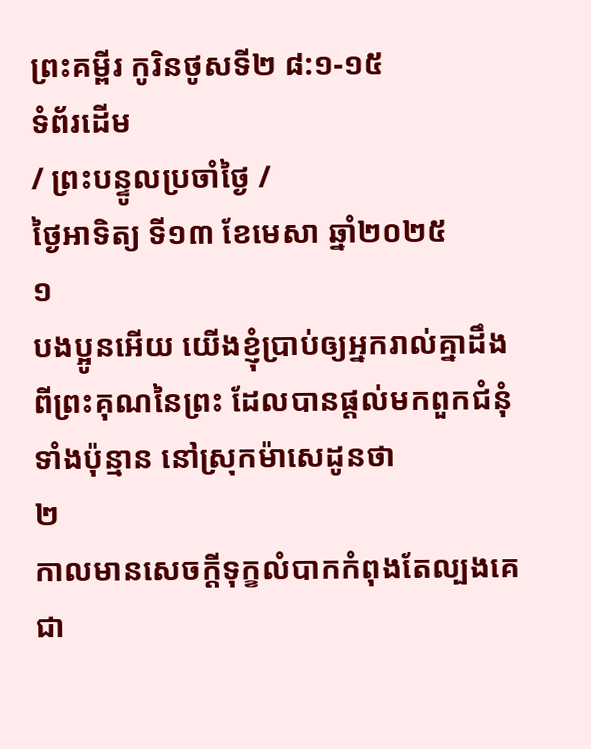ព្រះគម្ពីរ កូរិនថូសទី២ ៨:១-១៥
ទំព័រដើម
/ ព្រះបន្ទូលប្រចាំថ្ងៃ /
ថ្ងៃអាទិត្យ ទី១៣ ខែមេសា ឆ្នាំ២០២៥
១
បងប្អូនអើយ យើងខ្ញុំប្រាប់ឲ្យអ្នករាល់គ្នាដឹង ពីព្រះគុណនៃព្រះ ដែលបានផ្តល់មកពួកជំនុំទាំងប៉ុន្មាន នៅស្រុកម៉ាសេដូនថា
២
កាលមានសេចក្ដីទុក្ខលំបាកកំពុងតែល្បងគេជា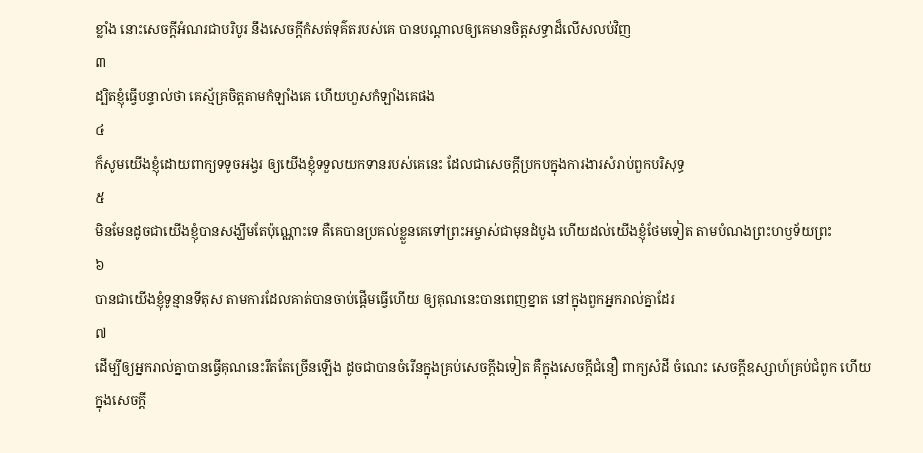ខ្លាំង នោះសេចក្ដីអំណរជាបរិបូរ នឹងសេចក្ដីកំសត់ទុគ៌តរបស់គេ បានបណ្តាលឲ្យគេមានចិត្តសទ្ធាដ៏លើសលប់វិញ
៣
ដ្បិតខ្ញុំធ្វើបន្ទាល់ថា គេស្ម័គ្រចិត្តតាមកំឡាំងគេ ហើយហួសកំឡាំងគេផង
៤
ក៏សូមយើងខ្ញុំដោយពាក្យទទូចអង្វរ ឲ្យយើងខ្ញុំទទួលយកទានរបស់គេនេះ ដែលជាសេចក្ដីប្រកបក្នុងការងារសំរាប់ពួកបរិសុទ្ធ
៥
មិនមែនដូចជាយើងខ្ញុំបានសង្ឃឹមតែប៉ុណ្ណោះទេ គឺគេបានប្រគល់ខ្លួនគេទៅព្រះអម្ចាស់ជាមុនដំបូង ហើយដល់យើងខ្ញុំថែមទៀត តាមបំណងព្រះហឫទ័យព្រះ
៦
បានជាយើងខ្ញុំទូន្មានទីតុស តាមការដែលគាត់បានចាប់ផ្តើមធ្វើហើយ ឲ្យគុណនេះបានពេញខ្នាត នៅក្នុងពួកអ្នករាល់គ្នាដែរ
៧
ដើម្បីឲ្យអ្នករាល់គ្នាបានធ្វើគុណនេះរឹតតែច្រើនឡើង ដូចជាបានចំរើនក្នុងគ្រប់សេចក្ដីឯទៀត គឺក្នុងសេចក្ដីជំនឿ ពាក្យសំដី ចំណេះ សេចក្ដីឧស្សាហ៍គ្រប់ជំពូក ហើយក្នុងសេចក្ដី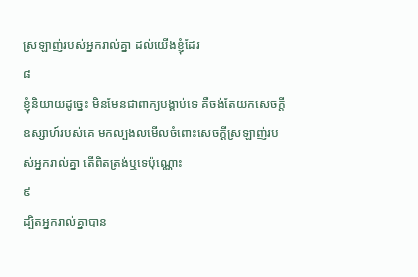ស្រឡាញ់របស់អ្នករាល់គ្នា ដល់យើងខ្ញុំដែរ
៨
ខ្ញុំនិយាយដូច្នេះ មិនមែនជាពាក្យបង្គាប់ទេ គឺចង់តែយកសេចក្ដីឧស្សាហ៍របស់គេ មកល្បងលមើលចំពោះសេចក្ដីស្រឡាញ់របស់អ្នករាល់គ្នា តើពិតត្រង់ឬទេប៉ុណ្ណោះ
៩
ដ្បិតអ្នករាល់គ្នាបាន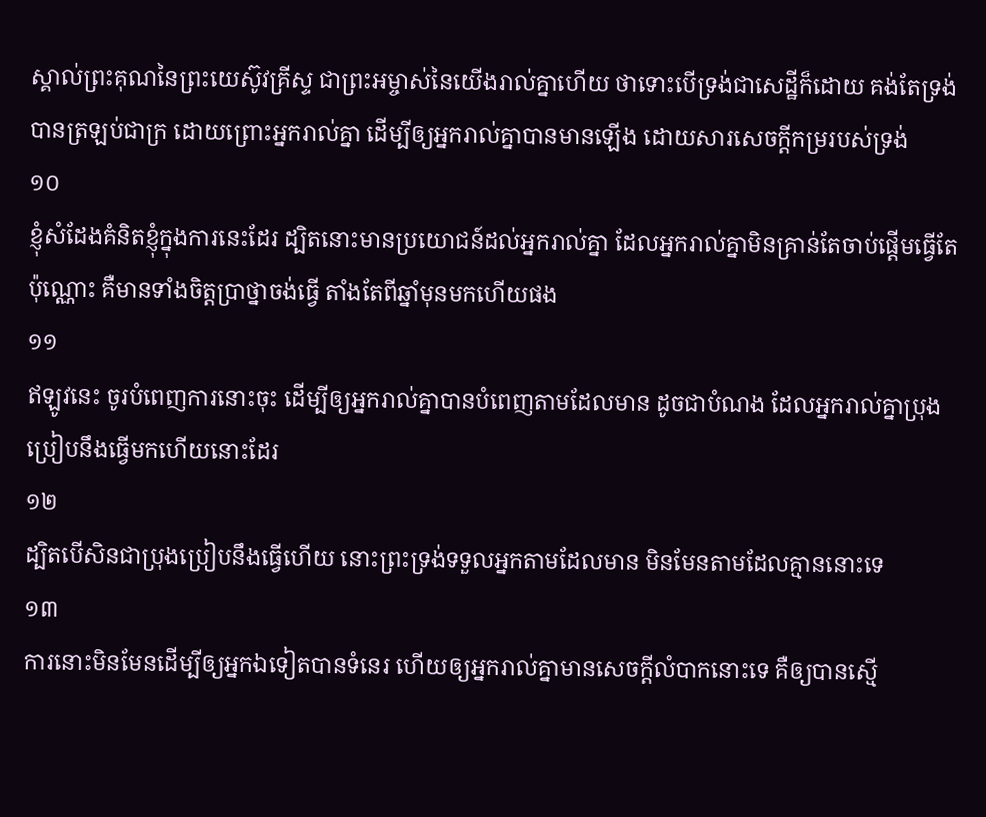ស្គាល់ព្រះគុណនៃព្រះយេស៊ូវគ្រីស្ទ ជាព្រះអម្ចាស់នៃយើងរាល់គ្នាហើយ ថាទោះបើទ្រង់ជាសេដ្ឋីក៏ដោយ គង់តែទ្រង់បានត្រឡប់ជាក្រ ដោយព្រោះអ្នករាល់គ្នា ដើម្បីឲ្យអ្នករាល់គ្នាបានមានឡើង ដោយសារសេចក្ដីកម្ររបស់ទ្រង់
១០
ខ្ញុំសំដែងគំនិតខ្ញុំក្នុងការនេះដែរ ដ្បិតនោះមានប្រយោជន៍ដល់អ្នករាល់គ្នា ដែលអ្នករាល់គ្នាមិនគ្រាន់តែចាប់ផ្តើមធ្វើតែប៉ុណ្ណោះ គឺមានទាំងចិត្តប្រាថ្នាចង់ធ្វើ តាំងតែពីឆ្នាំមុនមកហើយផង
១១
ឥឡូវនេះ ចូរបំពេញការនោះចុះ ដើម្បីឲ្យអ្នករាល់គ្នាបានបំពេញតាមដែលមាន ដូចជាបំណង ដែលអ្នករាល់គ្នាប្រុងប្រៀបនឹងធ្វើមកហើយនោះដែរ
១២
ដ្បិតបើសិនជាប្រុងប្រៀបនឹងធ្វើហើយ នោះព្រះទ្រង់ទទួលអ្នកតាមដែលមាន មិនមែនតាមដែលគ្មាននោះទេ
១៣
ការនោះមិនមែនដើម្បីឲ្យអ្នកឯទៀតបានទំនេរ ហើយឲ្យអ្នករាល់គ្នាមានសេចក្ដីលំបាកនោះទេ គឺឲ្យបានស្មើ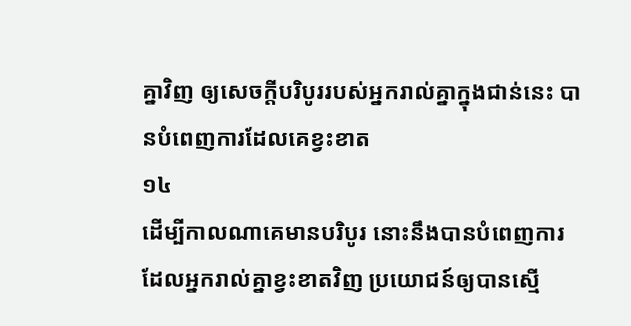គ្នាវិញ ឲ្យសេចក្ដីបរិបូររបស់អ្នករាល់គ្នាក្នុងជាន់នេះ បានបំពេញការដែលគេខ្វះខាត
១៤
ដើម្បីកាលណាគេមានបរិបូរ នោះនឹងបានបំពេញការ ដែលអ្នករាល់គ្នាខ្វះខាតវិញ ប្រយោជន៍ឲ្យបានស្មើ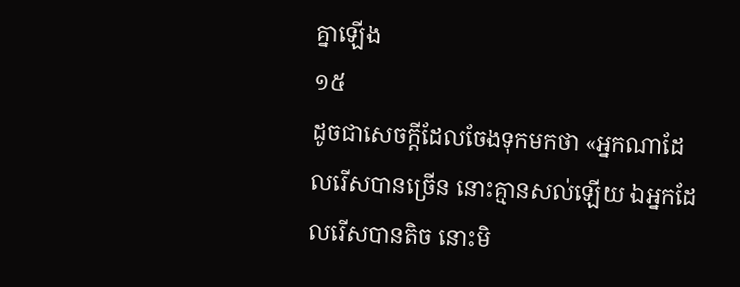គ្នាឡើង
១៥
ដូចជាសេចក្ដីដែលចែងទុកមកថា «អ្នកណាដែលរើសបានច្រើន នោះគ្មានសល់ឡើយ ឯអ្នកដែលរើសបានតិច នោះមិ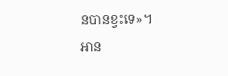នបានខ្វះទេ»។
អាន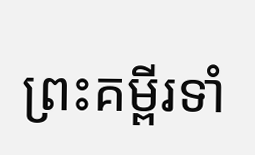ព្រះគម្ពីរទាំ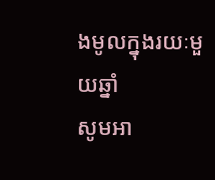ងមូលក្នុងរយៈមួយឆ្នាំ
សូមអា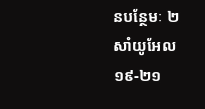នបន្ថែមៈ ២ សាំយូអែល ១៩-២១